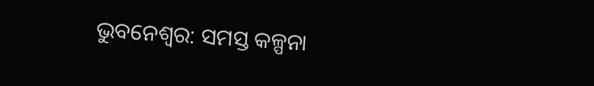ଭୁବନେଶ୍ୱର: ସମସ୍ତ କଳ୍ପନା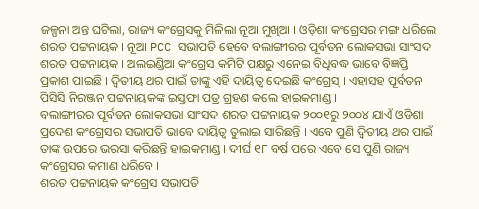ଜଳ୍ପନା ଅନ୍ତ ଘଟିଲା, ରାଜ୍ୟ କଂଗ୍ରେସକୁ ମିଳିଲା ନୂଆ ମୁଖିଆ । ଓଡ଼ିଶା କଂଗ୍ରେସର ମଙ୍ଗ ଧରିଲେ ଶରତ ପଟ୍ଟନାୟକ । ନୂଆ PCC ସଭାପତି ହେବେ ବଲାଙ୍ଗୀରର ପୂର୍ବତନ ଲୋକସଭା ସାଂସଦ ଶରତ ପଟ୍ଟନାୟକ । ଅଲଇଣ୍ଡିଆ କଂଗ୍ରେସ କମିଟି ପକ୍ଷରୁ ଏନେଇ ବିଧିବଦ୍ଧ ଭାବେ ବିଜ୍ଞପ୍ତି ପ୍ରକାଶ ପାଇଛି । ଦ୍ୱିତୀୟ ଥର ପାଇଁ ତାଙ୍କୁ ଏହି ଦାୟିତ୍ୱ ଦେଇଛି କଂଗ୍ରେସ୍ । ଏହାସହ ପୂର୍ବତନ ପିସିସି ନିରଞ୍ଜନ ପଟ୍ଟନାୟକଙ୍କ ଇସ୍ତଫା ପତ୍ର ଗ୍ରହଣ କଲେ ହାଇକମାଣ୍ଡ ।
ବଲାଙ୍ଗୀରର ପୂର୍ବତନ ଲୋକସଭା ସାଂସଦ ଶରତ ପଟ୍ଟନାୟକ ୨୦୦୧ରୁ ୨୦୦୪ ଯାଏଁ ଓଡିଶା ପ୍ରଦେଶ କଂଗ୍ରେସର ସଭାପତି ଭାବେ ଦାୟିତ୍ୱ ତୁଲାଇ ସାରିଛନ୍ତି । ଏବେ ପୁଣି ଦ୍ୱିତୀୟ ଥର ପାଇଁ ତାଙ୍କ ଉପରେ ଭରସା କରିଛନ୍ତି ହାଇକମାଣ୍ଡ । ଦୀର୍ଘ ୧୮ ବର୍ଷ ପରେ ଏବେ ସେ ପୁଣି ରାଜ୍ୟ କଂଗ୍ରେସର କମାଣ ଧରିବେ ।
ଶରତ ପଟ୍ଟନାୟକ କଂଗ୍ରେସ ସଭାପତି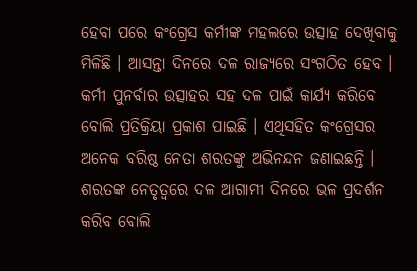ହେବା ପରେ କଂଗ୍ରେସ କର୍ମୀଙ୍କ ମହଲରେ ଉତ୍ସାହ ଦେଖିବାକୁ ମିଳିଛି । ଆସନ୍ତା ଦିନରେ ଦଳ ରାଜ୍ୟରେ ସଂଗଠିତ ହେବ । କର୍ମୀ ପୁନର୍ବାର ଉତ୍ସାହର ସହ ଦଳ ପାଇଁ କାର୍ଯ୍ୟ କରିବେ ବୋଲି ପ୍ରତିକ୍ରିୟା ପ୍ରକାଶ ପାଇଛି । ଏଥିସହିତ କଂଗ୍ରେସର ଅନେକ ବରିଷ୍ଠ ନେତା ଶରତଙ୍କୁ ଅଭିନନ୍ଦନ ଜଣାଇଛନ୍ତି । ଶରତଙ୍କ ନେତୃତ୍ୱରେ ଦଳ ଆଗାମୀ ଦିନରେ ଭଳ ପ୍ରଦର୍ଶନ କରିବ ବୋଲି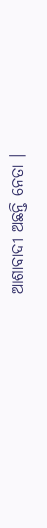ଆଶାବାଦୀ ଅଛନ୍ତି ନେତା ।